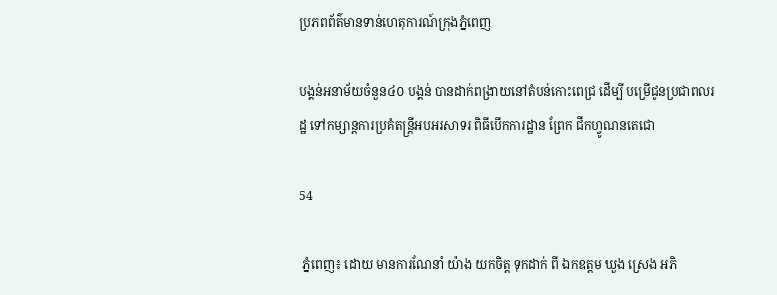ប្រភពព័ត៌មានទាន់ហេតុការណ៍ក្រុងភ្នំពេញ

បង្គន់អនាម័យចំនួន៤០ បង្គន់ បានដាក់ពង្រាយនៅតំបន់កោះពេជ្រ ដេីម្បី បម្រេីជូនប្រជាពលរដ្ឋ ទៅកម្សាន្តការប្រគំតន្ត្រីអបអរសាទរ ពិធីបេីកការដ្ឋាន ព្រែក ជីកហ្វូណនតេជោ

54

 ភ្នំពេញ៖ ដោយ មានការណែនាំ យ៉ាង យកចិត្ត ទុកដាក់ ពី ឯកឧត្ដម ឃួង ស្រេង អភិ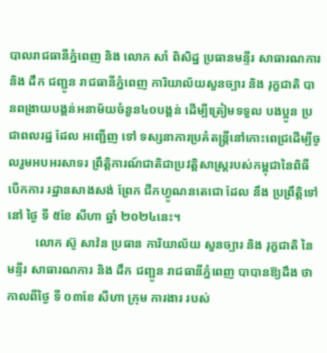បាលរាជធានីភ្នំពេញ និង លោក សាំ ពិសិដ្ឋ ប្រធានមន្ទីរ សាធារណការ និង ដឹក ជញ្ជូន រាជធានីភ្នំពេញ ការិយាល័យសួនច្បារ និង រុក្ខជាតិ បានពង្រាយបង្គន់អនាម័យចំនួន៤០បង្គន់ ដើម្បីត្រៀមទទួល បងប្អូន ប្រជាពលរដ្ឋ ដែល អញ្ជើញ ទៅ ទស្សនាការប្រគំតន្ត្រីនៅកោះពេជ្រដើម្បីចូលរួមអបអរសាទរ ព្រឹត្តិការណ៍ជាតិជាប្រវត្តិសាស្ត្ររបស់កម្ពុជានៃពិធី បើកការ រដ្ឋានសាងសង់ ព្រែក ជីកហ្វូណនតេជោ ដែល នឹង ប្រព្រឹត្តិទៅ នៅ ថ្ងៃ ទី ៥ខែ សីហា ឆ្នាំ ២០២៤នេះ។
         លោក ស៊ូ សាវ៉ន ប្រធាន ការិយាល័យ សួនច្បារ និង រុក្ខជាតិ នៃ មន្ទីរ សាធារណការ និង ដឹក ជញ្ជូន រាជធានីភ្នំពេញ បាបានឱ្យដឹង ថាកាលពីថ្ងៃ ទី ០៣ខែ សីហា ក្រុម ការងារ របស់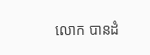លោក បានដំ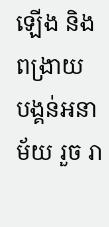ឡើង និង ពង្រាយ បង្គន់អនាម័យ រួច រា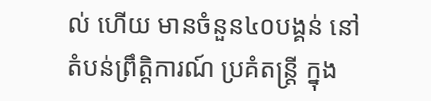ល់ ហេីយ មានចំនួន៤០បង្គន់ នៅតំបន់ព្រឹត្តិការណ៍ ប្រគំតន្រ្តី ក្នុង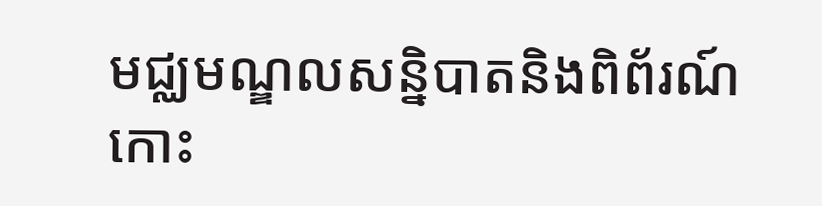មជ្ឈមណ្ឌលសន្និបាតនិងពិព័រណ៍កោះ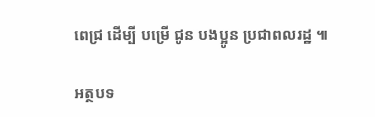ពេជ្រ ដេីម្បី បម្រេី ជូន បងប្អូន ប្រជាពលរដ្ឋ ៕

អត្ថបទ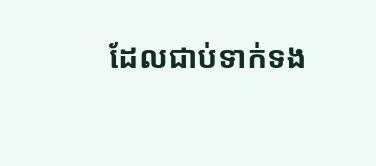ដែលជាប់ទាក់ទង